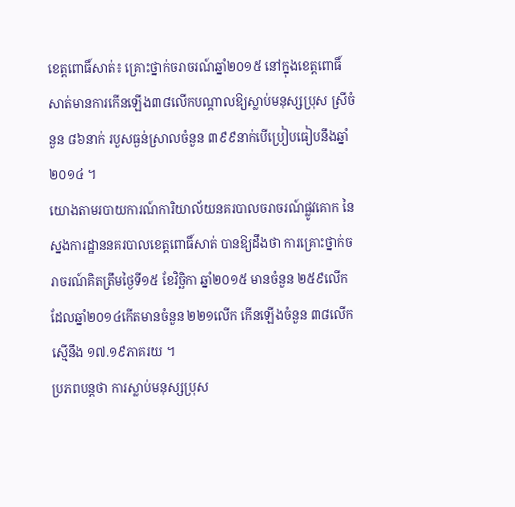ខេត្តពោធិ៍សាត់៖ គ្រោះថ្នាក់ចរាចរណ៍ឆ្នាំ២០១៥ នៅក្នុងខេត្តពោធិ៍សាត់មានការកើនឡើង៣៨លើកបណ្ដាលឱ្យស្លាប់មនុស្សប្រុស ស្រីចំនួន ៨៦នាក់ របួសធ្ងន់ស្រាលចំនួន ៣៩៩នាក់បើប្រៀបធៀបនឹងឆ្នាំ២០១៤ ។
យោងតាមរបាយការណ៍ការិយាល័យនគរបាលចរាចរណ៍ផ្លូវគោក នៃស្នងការដ្ឋាននគរបាលខេត្តពោធិ៍សាត់ បានឱ្យដឹងថា ការគ្រោះថ្នាក់ចរាចរណ៍គិតត្រឹមថ្ងៃទី១៥ ខែវិច្ឆិកា ឆ្នាំ២០១៥ មានចំនួន ២៥៩លើក ដែលឆ្នាំ២០១៤កើតមានចំនួន ២២១លើក កើនឡើងចំនួន ៣៨លើក ស្មើនឹង ១៧.១៩ភាគរយ ។
ប្រភពបន្តថា ការស្លាប់មនុស្សប្រុស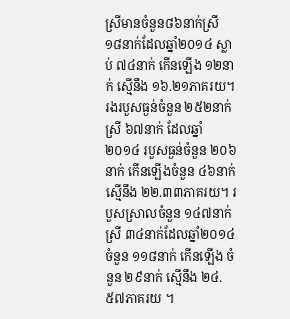ស្រីមានចំនួន៨៦នាក់ស្រី ១៨នាក់ដែលឆ្នាំ២០១៤ ស្លាប់ ៧៤នាក់ កើនឡើង ១២នាក់ ស្មើនឹង ១៦.២១ភាគរយ។ រងរបួសធ្ងន់ចំនួន ២៥២នាក់ ស្រី ៦៧នាក់ ដែលឆ្នាំ២០១៤ របួសធ្ងន់ចំនួន ២០៦នាក់ កើនឡើងចំនួន ៤៦នាក់ ស្មើនឹង ២២.៣៣ភាគរយ។ របួសស្រាលចំនួន ១៤៧នាក់ ស្រី ៣៤នាក់ដែលឆ្នាំ២០១៤ចំនួន ១១៨នាក់ កើនឡើង ចំនួន ២៩នាក់ ស្មើនឹង ២៤.៥៧ភាគរយ ។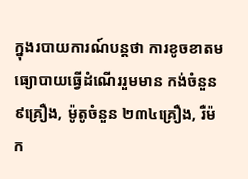ក្នុងរបាយការណ៍បន្ដថា ការខូចខាតមធ្យោបាយធ្វើដំណើររួមមាន កង់ចំនួន ៩គ្រឿង, ម៉ូតូចំនួន ២៣៤គ្រឿង, រឺម៉ក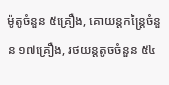ម៉ូតូចំនួន ៥គ្រឿង, គោយន្តកន្ដ្រៃចំនួន ១៧គ្រឿង, រថយន្តតូចចំនួន ៥៤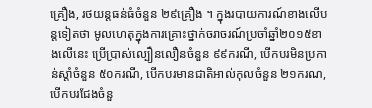គ្រឿង, រថយន្តធន់ធំចំនួន ២៩គ្រឿង ។ ក្នុងរបាយការណ៍ខាងលើបន្តទៀតថា មូលហេតុក្នុងការគ្រោះថ្នាក់ចរាចរណ៍ប្រចាំឆ្នាំ២០១៥ខាងលើនេះ ប្រើប្រាស់ល្បឿនលឿនចំនួន ៩៩ករណី, បើកបរមិនប្រកាន់ស្ដាំចំនួន ៥០ករណី, បើកបរមានជាតិអាល់កុលចំនួន ២១ករណ, បើកបរជែងចំនួ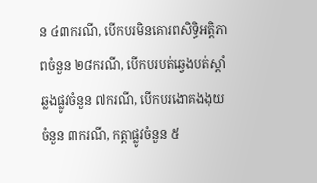ន ៤៣ករណី, បើកបរមិនគោរពសិទ្ធិអត្តិភាពចំនួន ២៨ករណី, បើកបរបត់ឆ្វេងបត់ស្ដាំឆ្លងផ្លូវចំនួន ៧ករណី, បើកបរងោគងងុយចំនួន ៣ករណី, កត្ដាផ្លូវចំនួន ៥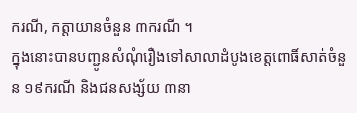ករណី, កត្ដាយានចំនួន ៣ករណី ។
ក្នុងនោះបានបញ្ជូនសំណុំរឿងទៅសាលាដំបូងខេត្តពោធិ៍សាត់ចំនួន ១៩ករណី និងជនសង្ស័យ ៣នា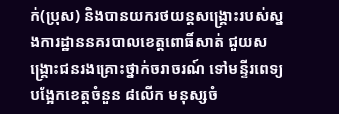ក់(ប្រុស) និងបានយករថយន្តសង្គ្រោះរបស់ស្នងការដ្ឋាននគរបាលខេត្តពោធិ៍សាត់ ជួយសង្គ្រោះជនរងគ្រោះថ្នាក់ចរាចរណ៍ ទៅមន្ទីរពេទ្យបង្អែកខេត្តចំនួន ៨លើក មនុស្សចំ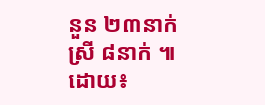នួន ២៣នាក់ ស្រី ៨នាក់ ៕
ដោយ៖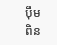ប៉ឹម ពិន